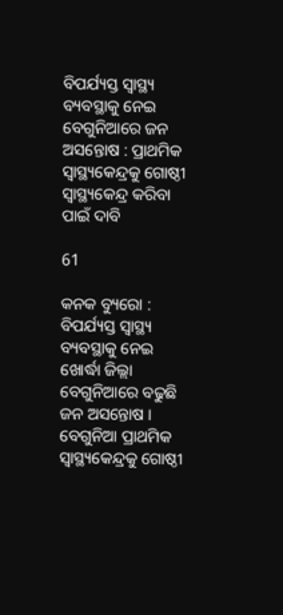ବିପର୍ଯ୍ୟସ୍ତ ସ୍ୱାସ୍ଥ୍ୟ ବ୍ୟବସ୍ଥାକୁ ନେଇ ବେଗୁନିଆରେ ଜନ ଅସନ୍ତୋଷ : ପ୍ରାଥମିକ ସ୍ୱାସ୍ଥ୍ୟକେନ୍ଦ୍ରକୁ ଗୋଷ୍ଠୀ ସ୍ୱାସ୍ଥ୍ୟକେନ୍ଦ୍ର କରିବା ପାଇଁ ଦାବି

61

କନକ ବ୍ୟୁରୋ : ବିପର୍ଯ୍ୟସ୍ତ ସ୍ୱାସ୍ଥ୍ୟ ବ୍ୟବସ୍ଥାକୁ ନେଇ ଖୋର୍ଦ୍ଧା ଜିଲ୍ଲା ବେଗୁନିଆରେ ବଢୁଛି ଜନ ଅସନ୍ତୋଷ । ବେଗୁନିଆ ପ୍ରାଥମିକ ସ୍ୱାସ୍ଥ୍ୟକେନ୍ଦ୍ରକୁ ଗୋଷ୍ଠୀ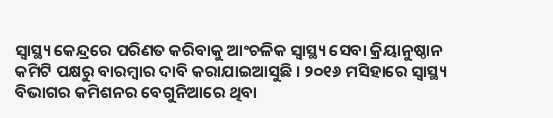ସ୍ୱାସ୍ଥ୍ୟ କେନ୍ଦ୍ରରେ ପରିଣତ କରିବାକୁ ଆଂଚଳିକ ସ୍ୱାସ୍ଥ୍ୟ ସେବା କ୍ରିୟାନୁଷ୍ଠାନ କମିଟି ପକ୍ଷରୁ ବାରମ୍ବାର ଦାବି କରାଯାଇଆସୁଛି । ୨୦୧୬ ମସିହାରେ ସ୍ୱାସ୍ଥ୍ୟ ବିଭାଗର କମିଶନର ବେଗୁନିଆରେ ଥିବା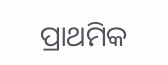ପ୍ରାଥମିକ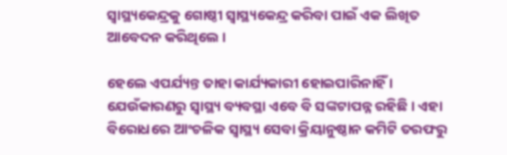ସ୍ୱାସ୍ଥ୍ୟକେନ୍ଦ୍ରକୁ ଗୋଷ୍ଠୀ ସ୍ୱାସ୍ଥ୍ୟକେନ୍ଦ୍ର କରିବା ପାଇଁ ଏକ ଲିଖିତ ଆବେଦନ କରିଥିଲେ ।

ହେଲେ ଏପର୍ଯ୍ୟନ୍ତ ତାହା କାର୍ଯ୍ୟକାରୀ ହୋଇପାରିନାହିଁ । ଯେଉଁକାରଣରୁ ସ୍ୱାସ୍ଥ୍ୟ ବ୍ୟବସ୍ଥା ଏବେ ବି ସଙ୍କଟାପନ୍ନ ରହିଛି । ଏହା ବିରୋଧରେ ଆଂଚଳିକ ସ୍ୱାସ୍ଥ୍ୟ ସେବା କ୍ରିୟାନୁଷ୍ଠାନ କମିଟି ତରଫରୁ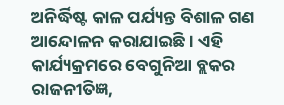ଅନିର୍ଦ୍ଧିଷ୍ଟ କାଳ ପର୍ଯ୍ୟନ୍ତ ବିଶାଳ ଗଣ ଆନ୍ଦୋଳନ କରାଯାଇଛି । ଏହି କାର୍ଯ୍ୟକ୍ରମରେ ବେଗୁନିଆ ବ୍ଲକର ରାଜନୀତିଜ୍ଞ,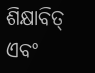ଶିକ୍ଷାବିତ୍ ଏବଂ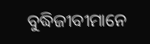ବୁଦ୍ଧିଜୀବୀମାନେ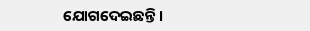ଯୋଗଦେଇଛନ୍ତି ।